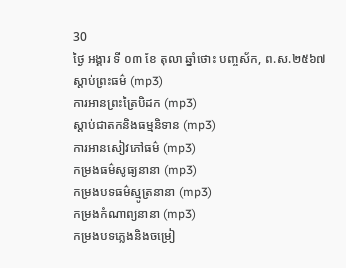30
ថ្ងៃ អង្គារ ទី ០៣ ខែ តុលា ឆ្នាំថោះ បញ្ចស័ក, ព.ស.២៥៦៧
ស្តាប់ព្រះធម៌ (mp3)
ការអានព្រះត្រៃបិដក (mp3)
ស្តាប់ជាតកនិងធម្មនិទាន (mp3)
ការអានសៀវភៅធម៌ (mp3)
កម្រងធម៌សូធ្យនានា (mp3)
កម្រងបទធម៌ស្មូត្រនានា (mp3)
កម្រងកំណាព្យនានា (mp3)
កម្រងបទភ្លេងនិងចម្រៀ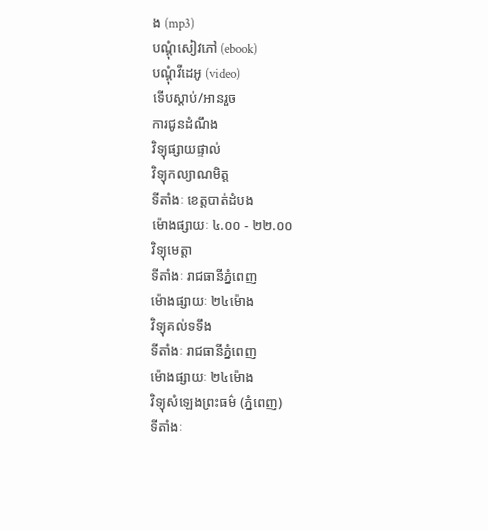ង (mp3)
បណ្តុំសៀវភៅ (ebook)
បណ្តុំវីដេអូ (video)
ទើបស្តាប់/អានរួច
ការជូនដំណឹង
វិទ្យុផ្សាយផ្ទាល់
វិទ្យុកល្យាណមិត្ត
ទីតាំងៈ ខេត្តបាត់ដំបង
ម៉ោងផ្សាយៈ ៤.០០ - ២២.០០
វិទ្យុមេត្តា
ទីតាំងៈ រាជធានីភ្នំពេញ
ម៉ោងផ្សាយៈ ២៤ម៉ោង
វិទ្យុគល់ទទឹង
ទីតាំងៈ រាជធានីភ្នំពេញ
ម៉ោងផ្សាយៈ ២៤ម៉ោង
វិទ្យុសំឡេងព្រះធម៌ (ភ្នំពេញ)
ទីតាំងៈ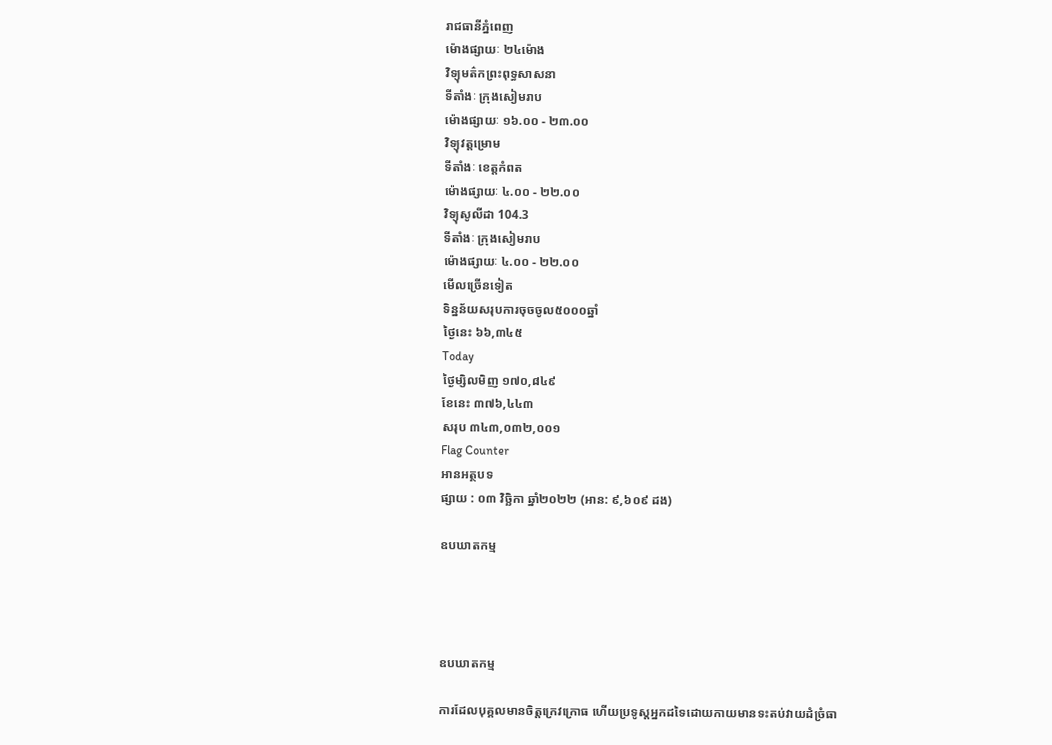រាជធានីភ្នំពេញ
ម៉ោងផ្សាយៈ ២៤ម៉ោង
វិទ្យុមត៌កព្រះពុទ្ធសាសនា
ទីតាំងៈ ក្រុងសៀមរាប
ម៉ោងផ្សាយៈ ១៦.០០ - ២៣.០០
វិទ្យុវត្តម្រោម
ទីតាំងៈ ខេត្តកំពត
ម៉ោងផ្សាយៈ ៤.០០ - ២២.០០
វិទ្យុសូលីដា 104.3
ទីតាំងៈ ក្រុងសៀមរាប
ម៉ោងផ្សាយៈ ៤.០០ - ២២.០០
មើលច្រើនទៀត
ទិន្នន័យសរុបការចុចចូល៥០០០ឆ្នាំ
ថ្ងៃនេះ ៦៦,៣៤៥
Today
ថ្ងៃម្សិលមិញ ១៧០,៨៤៩
ខែនេះ ៣៧៦,៤៤៣
សរុប ៣៤៣,០៣២,០០១
Flag Counter
អានអត្ថបទ
ផ្សាយ : ០៣ វិច្ឆិកា ឆ្នាំ២០២២ (អាន: ៩,៦០៩ ដង)

ឧបឃាតកម្ម




ឧបឃាតកម្ម

ការដែលបុគ្គលមានចិត្តក្រេវក្រោធ ហើយប្រទូស្ដអ្នកដទៃដោយកាយមានទះតប់វាយដំច្រំធា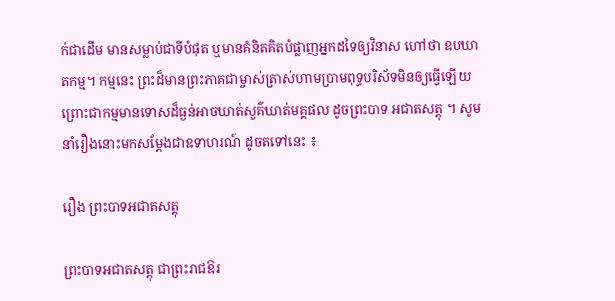ក់ជាដើម មានសម្លាប់ជាទីបំផុត ឬមានគំនិតគិតបំផ្លាញអ្នកដទៃឲ្យវិនាស ហៅថា ឧបឃាតកម្ម។ កម្មនេះ ព្រះដ៏មានព្រះភាគជាម្ចាស់ត្រាស់ហាមប្រាមពុទ្ធបរិស័ទមិនឲ្យធ្វើឡើយ ព្រោះជាកម្មមានទោសដ៏ធ្ងន់អាចឃាត់សួគ៌ឃាត់មគ្គផល ដូចព្រះបាទ អជាតសត្តុ ។ សូមនាំរឿងនោះមកសម្ដែងជាឧទាហរណ៍ ដូចតទៅនេះ ៖

រឿង ព្រះបាទអជាតសត្តុ

ព្រះបាទអជាតសត្តុ ជាព្រះរាជឱរ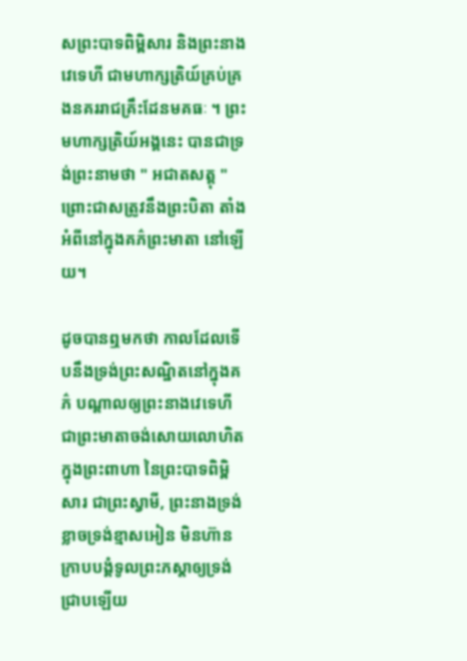សព្រះបាទពិម្ពិសារ និងព្រះនាងវេទេហី ជាមហាក្សត្រិយ៍គ្រប់គ្រងនគររាជគ្រឹះដែនមគធៈ ។ ព្រះមហាក្សត្រិយ៍អង្គនេះ បានជាទ្រង់ព្រះនាមថា " អជាតសត្តុ " ព្រោះជាសត្រូវនឹងព្រះបិតា តាំងអំពីនៅក្នុងគភ៌ព្រះមាតា នៅឡើយ។

ដូចបានឮមកថា កាលដែលទើបនឹងទ្រង់ព្រះសណ្ឋិតនៅក្នុងគភ៌ បណ្ដាលឲ្យព្រះនាងវេទេហី ជាព្រះមាតាចង់សោយលោហិតក្នុងព្រះពាហា នៃព្រះបាទពិម្ពិសារ ជាព្រះស្វាមី, ព្រះនាងទ្រង់ខ្លាចទ្រង់ខ្មាសអៀន មិនហ៊ានក្រាបបង្គំទូលព្រះភស្ដាឲ្យទ្រង់ជ្រាបឡើយ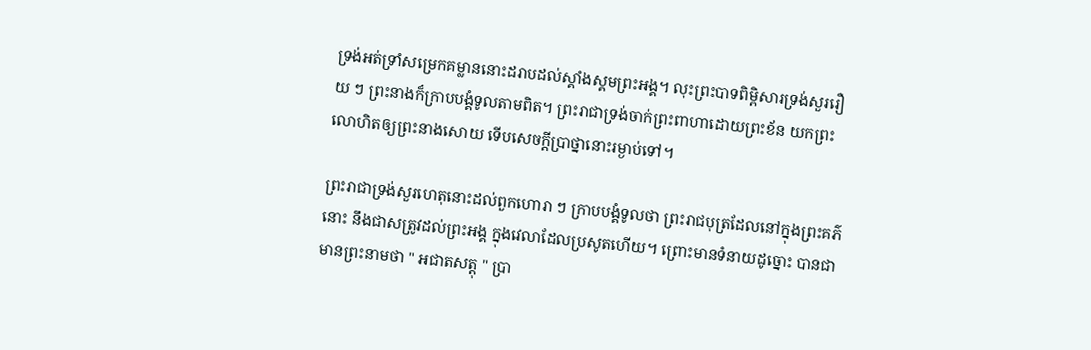ទ្រង់អត់ទ្រាំសម្រេកគម្លាននោះដរាបដល់ស្គាំងស្គមព្រះអង្គ។ លុះព្រះបាទពិម្ពិសារទ្រង់សួររឿយ ៗ ព្រះនាងក៏ក្រាបបង្គំទូលតាមពិត។ ព្រះរាជាទ្រង់ចាក់ព្រះពាហាដោយព្រះខ័ន យកព្រះលោហិតឲ្យព្រះនាងសោយ ទើបសេចក្ដីប្រាថ្នានោះរម្ងាប់ទៅ។

ព្រះរាជាទ្រង់សួរហេតុនោះដល់ពួកហោរា ៗ ក្រាបបង្គំទូលថា ព្រះរាជបុត្រដែលនៅក្នុងព្រះគភ៌នោះ នឹងជាសត្រូវដល់ព្រះអង្គ ក្នុងវេលាដែលប្រសូតហើយ។ ព្រោះមានទំនាយដូច្នោះ បានជាមានព្រះនាមថា " អជាតសត្តុ " ប្រា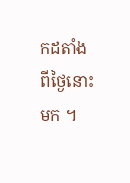កដតាំងពីថ្ងៃនោះមក ។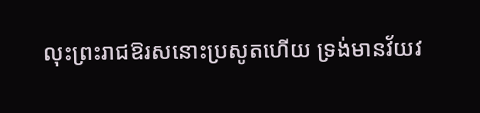លុះព្រះរាជឱរសនោះប្រសូតហើយ ទ្រង់មានវ័យវ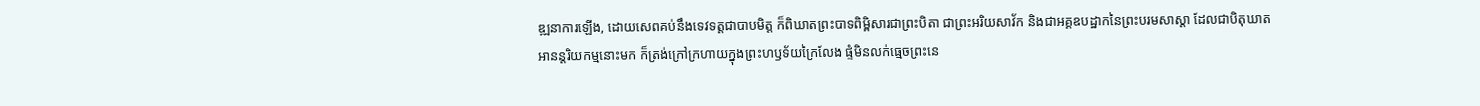ឌ្ឍនាការឡើង, ដោយសេពគប់នឹងទេវទត្តជាបាបមិត្ត ក៏ពិឃាតព្រះបាទពិម្ពិសារជាព្រះបិតា ជាព្រះអរិយសាវ័ក និងជាអគ្គឧបដ្ឋាកនៃព្រះបរមសាស្ដា ដែលជាបិតុឃាតអានន្តរិយកម្មនោះមក ក៏ត្រង់ក្រៅក្រហាយក្នុងព្រះហឫទ័យក្រៃលែង ផ្ទំមិនលក់ធ្មេចព្រះនេ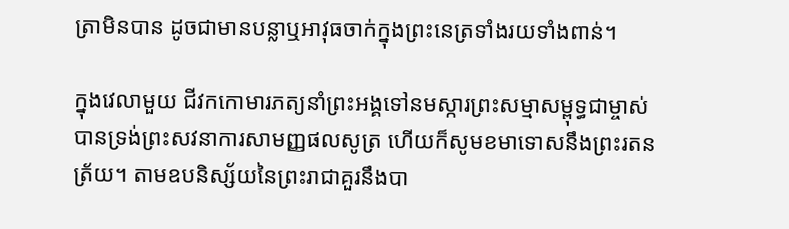ត្រាមិនបាន ដូចជាមានបន្លាឬអាវុធចាក់ក្នុងព្រះនេត្រទាំងរយទាំងពាន់។

ក្នុងវេលាមួយ ជីវកកោមារភត្យនាំព្រះអង្គទៅនមស្ការព្រះសម្មាសម្ពុទ្ធជាម្ចាស់ បានទ្រង់ព្រះសវនាការសាមញ្ញផលសូត្រ ហើយក៏សូមខមាទោសនឹងព្រះរតនត្រ័យ។ តាមឧបនិស្ស័យនៃព្រះរាជាគួរនឹងបា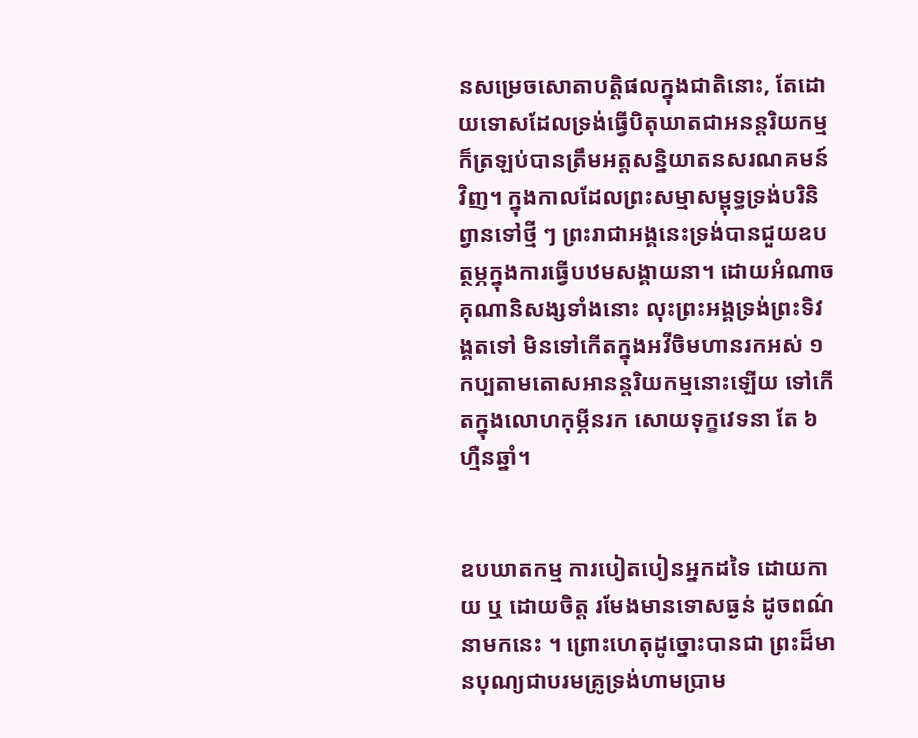នសម្រេចសោតាបត្តិផលក្នុងជាតិនោះ, តែដោយទោសដែលទ្រង់ធ្វើបិតុឃាតជាអនន្តរិយកម្ម ក៏ត្រឡប់បានត្រឹមអត្តសន្និយាតនសរណគមន៍វិញ។ ក្នុងកាលដែលព្រះសម្មាសម្ពុទ្ធទ្រង់បរិនិព្វានទៅថ្មី ៗ ព្រះរាជាអង្គនេះទ្រង់បានជួយឧបត្ថម្ភក្នុងការធ្វើបឋមសង្គាយនា។ ដោយអំណាចគុណានិសង្សទាំងនោះ លុះព្រះអង្គទ្រង់ព្រះទិវង្គតទៅ មិនទៅកើតក្នុងអវីចិមហានរកអស់ ១ កប្បតាមតោសអានន្តរិយកម្មនោះឡើយ ទៅកើតក្នុងលោហកុម្ភីនរក សោយទុក្ខវេទនា តែ ៦ ហ្មឺនឆ្នាំ។


ឧបឃាតកម្ម ការបៀតបៀនអ្នកដទៃ ដោយកាយ ឬ ដោយចិត្ត រមែងមានទោសធ្ងន់ ដូចពណ៌នាមកនេះ ។ ព្រោះហេតុដូច្នោះបានជា ព្រះដ៏មានបុណ្យជាបរមគ្រូទ្រង់ហាមប្រាម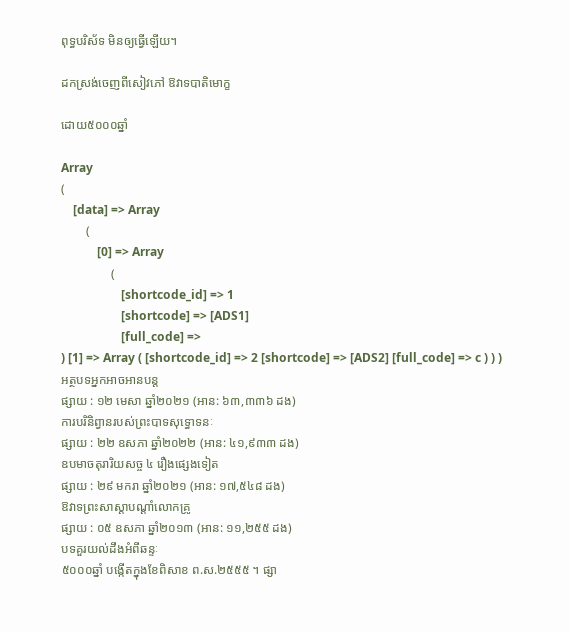ពុទ្ធបរិស័ទ មិនឲ្យធ្វើឡើយ។

ដកស្រង់ចេញពីសៀវភៅ ឱវាទបាតិមោក្ខ

ដោយ៥០០០ឆ្នាំ

Array
(
    [data] => Array
        (
            [0] => Array
                (
                    [shortcode_id] => 1
                    [shortcode] => [ADS1]
                    [full_code] =>
) [1] => Array ( [shortcode_id] => 2 [shortcode] => [ADS2] [full_code] => c ) ) )
អត្ថបទអ្នកអាចអានបន្ត
ផ្សាយ : ១២ មេសា ឆ្នាំ២០២១ (អាន: ៦៣,៣៣៦ ដង)
ការបរិនិព្វានរបស់ព្រះបាទសុទ្ធោទនៈ
ផ្សាយ : ២២ ឧសភា ឆ្នាំ២០២២ (អាន: ៤១,៩៣៣ ដង)
ឧបមាចតុរារិយសច្ច ៤ រឿងផ្សេងទៀត
ផ្សាយ : ២៩ មករា ឆ្នាំ២០២១ (អាន: ១៧,៥៤៨ ដង)
ឱវាទព្រះសាស្ដាបណ្ដាំលោកគ្រូ
ផ្សាយ : ០៥ ឧសភា ឆ្នាំ២០១៣ (អាន: ១១,២៥៥ ដង)
បទគួរយល់ដឹងអំពីឆន្ទៈ
៥០០០ឆ្នាំ បង្កើតក្នុងខែពិសាខ ព.ស.២៥៥៥ ។ ផ្សា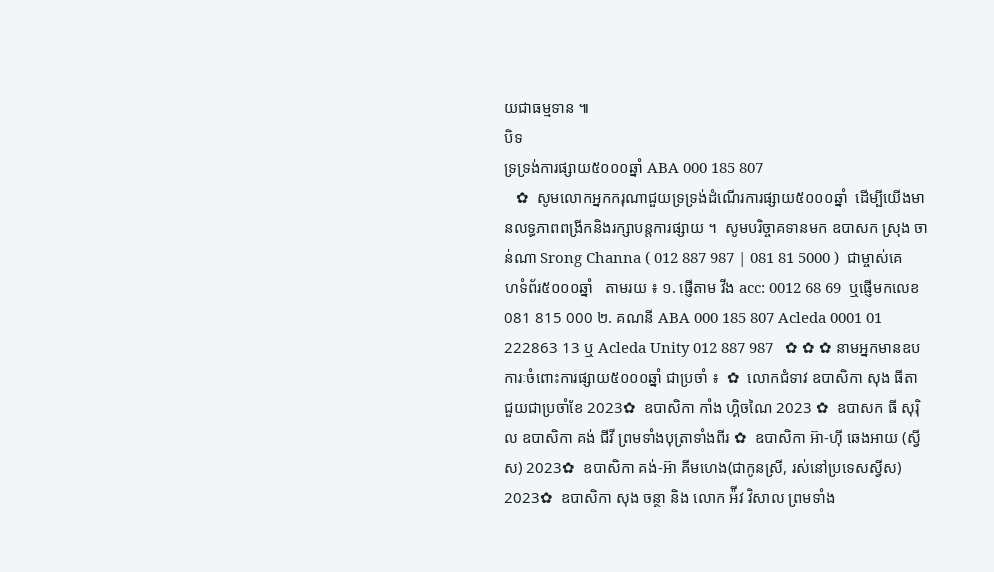យជាធម្មទាន ៕
បិទ
ទ្រទ្រង់ការផ្សាយ៥០០០ឆ្នាំ ABA 000 185 807
   ✿  សូមលោកអ្នកករុណាជួយទ្រទ្រង់ដំណើរការផ្សាយ៥០០០ឆ្នាំ  ដើម្បីយើងមានលទ្ធភាពពង្រីកនិងរក្សាបន្តការផ្សាយ ។  សូមបរិច្ចាគទានមក ឧបាសក ស្រុង ចាន់ណា Srong Channa ( 012 887 987 | 081 81 5000 )  ជាម្ចាស់គេហទំព័រ៥០០០ឆ្នាំ   តាមរយ ៖ ១. ផ្ញើតាម វីង acc: 0012 68 69  ឬផ្ញើមកលេខ 081 815 000 ២. គណនី ABA 000 185 807 Acleda 0001 01 222863 13 ឬ Acleda Unity 012 887 987   ✿ ✿ ✿ នាមអ្នកមានឧបការៈចំពោះការផ្សាយ៥០០០ឆ្នាំ ជាប្រចាំ ៖  ✿  លោកជំទាវ ឧបាសិកា សុង ធីតា ជួយជាប្រចាំខែ 2023✿  ឧបាសិកា កាំង ហ្គិចណៃ 2023 ✿  ឧបាសក ធី សុរ៉ិល ឧបាសិកា គង់ ជីវី ព្រមទាំងបុត្រាទាំងពីរ ✿  ឧបាសិកា អ៊ា-ហុី ឆេងអាយ (ស្វីស) 2023✿  ឧបាសិកា គង់-អ៊ា គីមហេង(ជាកូនស្រី, រស់នៅប្រទេសស្វីស) 2023✿  ឧបាសិកា សុង ចន្ថា និង លោក អ៉ីវ វិសាល ព្រមទាំង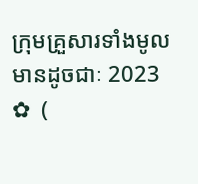ក្រុមគ្រួសារទាំងមូលមានដូចជាៈ 2023 ✿  (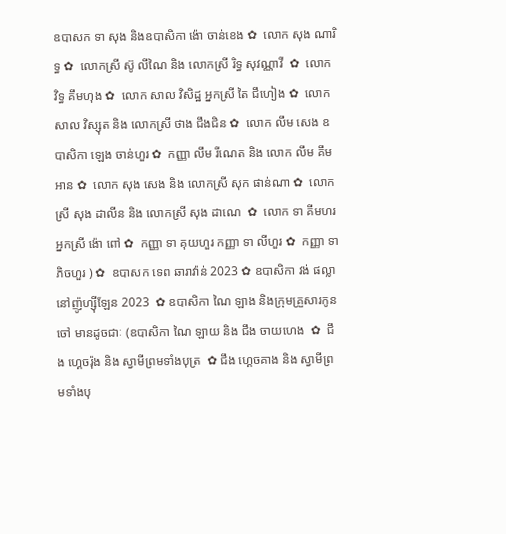ឧបាសក ទា សុង និងឧបាសិកា ង៉ោ ចាន់ខេង ✿  លោក សុង ណារិទ្ធ ✿  លោកស្រី ស៊ូ លីណៃ និង លោកស្រី រិទ្ធ សុវណ្ណាវី  ✿  លោក វិទ្ធ គឹមហុង ✿  លោក សាល វិសិដ្ឋ អ្នកស្រី តៃ ជឹហៀង ✿  លោក សាល វិស្សុត និង លោកស្រី ថាង ជឹងជិន ✿  លោក លឹម សេង ឧបាសិកា ឡេង ចាន់ហួរ ✿  កញ្ញា លឹម រីណេត និង លោក លឹម គឹមអាន ✿  លោក សុង សេង និង លោកស្រី សុក ផាន់ណា ✿  លោកស្រី សុង ដាលីន និង លោកស្រី សុង ដាណេ  ✿  លោក ទា គីមហរ អ្នកស្រី ង៉ោ ពៅ ✿  កញ្ញា ទា គុយហួរ កញ្ញា ទា លីហួរ ✿  កញ្ញា ទា ភិចហួរ ) ✿  ឧបាសក ទេព ឆារាវ៉ាន់ 2023 ✿ ឧបាសិកា វង់ ផល្លា នៅញ៉ូហ្ស៊ីឡែន 2023  ✿ ឧបាសិកា ណៃ ឡាង និងក្រុមគ្រួសារកូនចៅ មានដូចជាៈ (ឧបាសិកា ណៃ ឡាយ និង ជឹង ចាយហេង  ✿  ជឹង ហ្គេចរ៉ុង និង ស្វាមីព្រមទាំងបុត្រ  ✿ ជឹង ហ្គេចគាង និង ស្វាមីព្រមទាំងបុ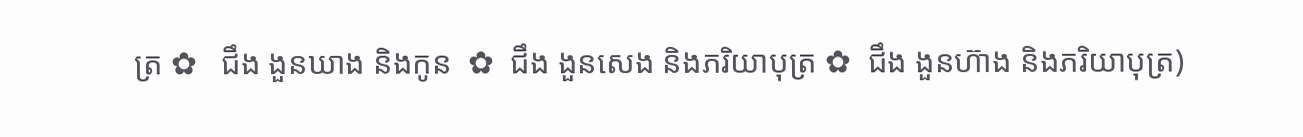ត្រ ✿   ជឹង ងួនឃាង និងកូន  ✿  ជឹង ងួនសេង និងភរិយាបុត្រ ✿  ជឹង ងួនហ៊ាង និងភរិយាបុត្រ)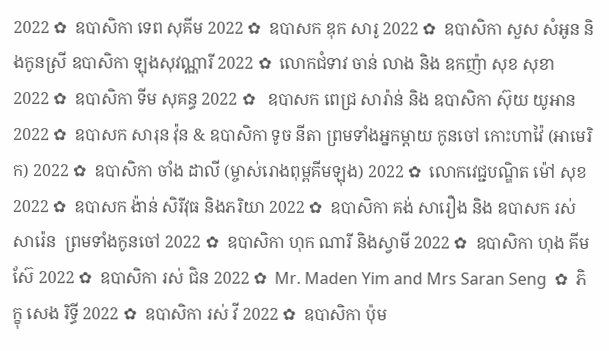2022 ✿  ឧបាសិកា ទេព សុគីម 2022 ✿  ឧបាសក ឌុក សារូ 2022 ✿  ឧបាសិកា សួស សំអូន និងកូនស្រី ឧបាសិកា ឡុងសុវណ្ណារី 2022 ✿  លោកជំទាវ ចាន់ លាង និង ឧកញ៉ា សុខ សុខា 2022 ✿  ឧបាសិកា ទីម សុគន្ធ 2022 ✿   ឧបាសក ពេជ្រ សារ៉ាន់ និង ឧបាសិកា ស៊ុយ យូអាន 2022 ✿  ឧបាសក សារុន វ៉ុន & ឧបាសិកា ទូច នីតា ព្រមទាំងអ្នកម្តាយ កូនចៅ កោះហាវ៉ៃ (អាមេរិក) 2022 ✿  ឧបាសិកា ចាំង ដាលី (ម្ចាស់រោងពុម្ពគីមឡុង) 2022 ✿  លោកវេជ្ជបណ្ឌិត ម៉ៅ សុខ 2022 ✿  ឧបាសក ង៉ាន់ សិរីវុធ និងភរិយា 2022 ✿  ឧបាសិកា គង់ សារឿង និង ឧបាសក រស់ សារ៉េន  ព្រមទាំងកូនចៅ 2022 ✿  ឧបាសិកា ហុក ណារី និងស្វាមី 2022 ✿  ឧបាសិកា ហុង គីមស៊ែ 2022 ✿  ឧបាសិកា រស់ ជិន 2022 ✿  Mr. Maden Yim and Mrs Saran Seng  ✿  ភិក្ខុ សេង រិទ្ធី 2022 ✿  ឧបាសិកា រស់ វី 2022 ✿  ឧបាសិកា ប៉ុម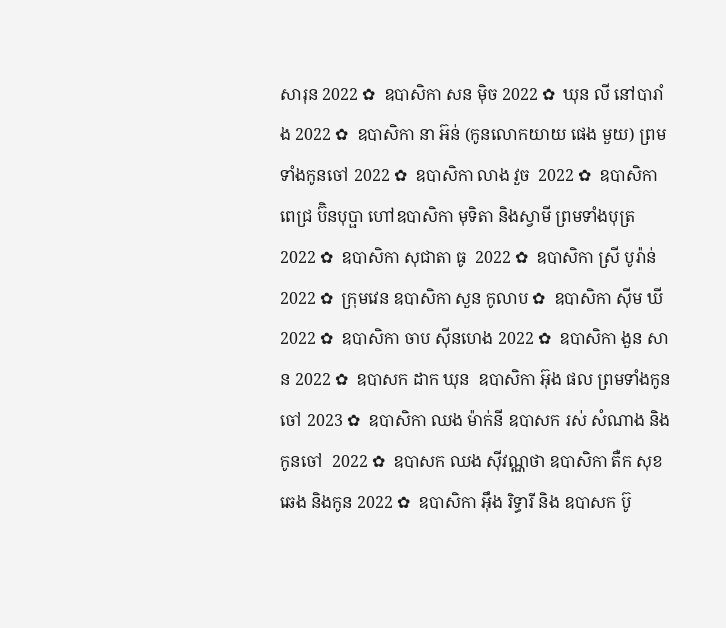សារុន 2022 ✿  ឧបាសិកា សន ម៉ិច 2022 ✿  ឃុន លី នៅបារាំង 2022 ✿  ឧបាសិកា នា អ៊ន់ (កូនលោកយាយ ផេង មួយ) ព្រមទាំងកូនចៅ 2022 ✿  ឧបាសិកា លាង វួច  2022 ✿  ឧបាសិកា ពេជ្រ ប៊ិនបុប្ផា ហៅឧបាសិកា មុទិតា និងស្វាមី ព្រមទាំងបុត្រ  2022 ✿  ឧបាសិកា សុជាតា ធូ  2022 ✿  ឧបាសិកា ស្រី បូរ៉ាន់ 2022 ✿  ក្រុមវេន ឧបាសិកា សួន កូលាប ✿  ឧបាសិកា ស៊ីម ឃី 2022 ✿  ឧបាសិកា ចាប ស៊ីនហេង 2022 ✿  ឧបាសិកា ងួន សាន 2022 ✿  ឧបាសក ដាក ឃុន  ឧបាសិកា អ៊ុង ផល ព្រមទាំងកូនចៅ 2023 ✿  ឧបាសិកា ឈង ម៉ាក់នី ឧបាសក រស់ សំណាង និងកូនចៅ  2022 ✿  ឧបាសក ឈង សុីវណ្ណថា ឧបាសិកា តឺក សុខឆេង និងកូន 2022 ✿  ឧបាសិកា អុឹង រិទ្ធារី និង ឧបាសក ប៊ូ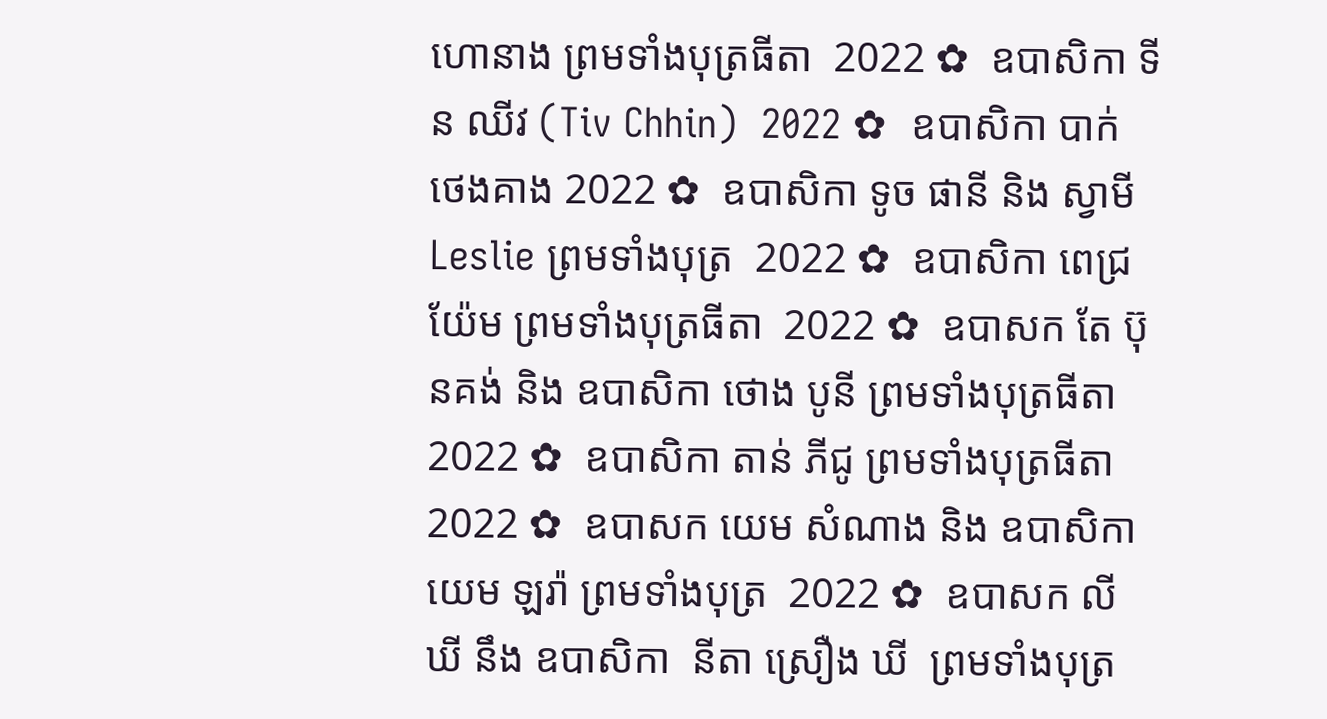ហោនាង ព្រមទាំងបុត្រធីតា  2022 ✿  ឧបាសិកា ទីន ឈីវ (Tiv Chhin)  2022 ✿  ឧបាសិកា បាក់ ថេងគាង 2022 ✿  ឧបាសិកា ទូច ផានី និង ស្វាមី Leslie ព្រមទាំងបុត្រ  2022 ✿  ឧបាសិកា ពេជ្រ យ៉ែម ព្រមទាំងបុត្រធីតា  2022 ✿  ឧបាសក តែ ប៊ុនគង់ និង ឧបាសិកា ថោង បូនី ព្រមទាំងបុត្រធីតា  2022 ✿  ឧបាសិកា តាន់ ភីជូ ព្រមទាំងបុត្រធីតា  2022 ✿  ឧបាសក យេម សំណាង និង ឧបាសិកា យេម ឡរ៉ា ព្រមទាំងបុត្រ  2022 ✿  ឧបាសក លី ឃី នឹង ឧបាសិកា  នីតា ស្រឿង ឃី  ព្រមទាំងបុត្រ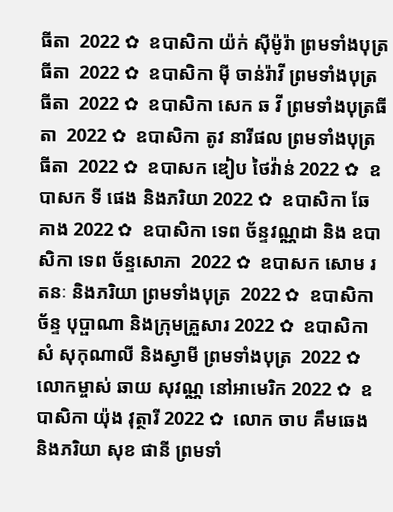ធីតា  2022 ✿  ឧបាសិកា យ៉ក់ សុីម៉ូរ៉ា ព្រមទាំងបុត្រធីតា  2022 ✿  ឧបាសិកា មុី ចាន់រ៉ាវី ព្រមទាំងបុត្រធីតា  2022 ✿  ឧបាសិកា សេក ឆ វី ព្រមទាំងបុត្រធីតា  2022 ✿  ឧបាសិកា តូវ នារីផល ព្រមទាំងបុត្រធីតា  2022 ✿  ឧបាសក ឌៀប ថៃវ៉ាន់ 2022 ✿  ឧបាសក ទី ផេង និងភរិយា 2022 ✿  ឧបាសិកា ឆែ គាង 2022 ✿  ឧបាសិកា ទេព ច័ន្ទវណ្ណដា និង ឧបាសិកា ទេព ច័ន្ទសោភា  2022 ✿  ឧបាសក សោម រតនៈ និងភរិយា ព្រមទាំងបុត្រ  2022 ✿  ឧបាសិកា ច័ន្ទ បុប្ផាណា និងក្រុមគ្រួសារ 2022 ✿  ឧបាសិកា សំ សុកុណាលី និងស្វាមី ព្រមទាំងបុត្រ  2022 ✿  លោកម្ចាស់ ឆាយ សុវណ្ណ នៅអាមេរិក 2022 ✿  ឧបាសិកា យ៉ុង វុត្ថារី 2022 ✿  លោក ចាប គឹមឆេង និងភរិយា សុខ ផានី ព្រមទាំ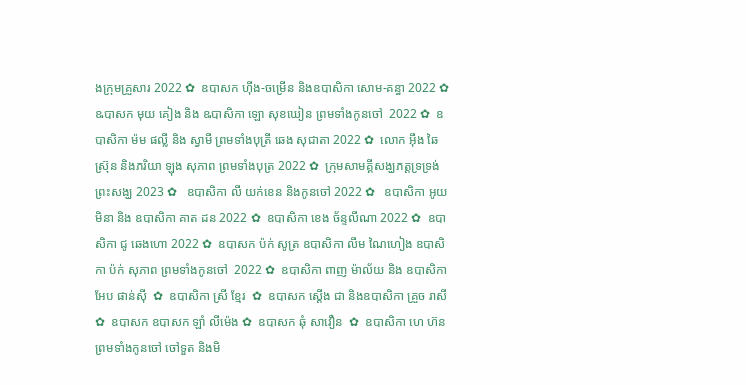ងក្រុមគ្រួសារ 2022 ✿  ឧបាសក ហ៊ីង-ចម្រើន និងឧបាសិកា សោម-គន្ធា 2022 ✿  ឩបាសក មុយ គៀង និង ឩបាសិកា ឡោ សុខឃៀន ព្រមទាំងកូនចៅ  2022 ✿  ឧបាសិកា ម៉ម ផល្លី និង ស្វាមី ព្រមទាំងបុត្រី ឆេង សុជាតា 2022 ✿  លោក អ៊ឹង ឆៃស្រ៊ុន និងភរិយា ឡុង សុភាព ព្រមទាំងបុត្រ 2022 ✿  ក្រុមសាមគ្គីសង្ឃភត្តទ្រទ្រង់ព្រះសង្ឃ 2023 ✿   ឧបាសិកា លី យក់ខេន និងកូនចៅ 2022 ✿   ឧបាសិកា អូយ មិនា និង ឧបាសិកា គាត ដន 2022 ✿  ឧបាសិកា ខេង ច័ន្ទលីណា 2022 ✿  ឧបាសិកា ជូ ឆេងហោ 2022 ✿  ឧបាសក ប៉ក់ សូត្រ ឧបាសិកា លឹម ណៃហៀង ឧបាសិកា ប៉ក់ សុភាព ព្រមទាំងកូនចៅ  2022 ✿  ឧបាសិកា ពាញ ម៉ាល័យ និង ឧបាសិកា អែប ផាន់ស៊ី  ✿  ឧបាសិកា ស្រី ខ្មែរ  ✿  ឧបាសក ស្តើង ជា និងឧបាសិកា គ្រួច រាសី  ✿  ឧបាសក ឧបាសក ឡាំ លីម៉េង ✿  ឧបាសក ឆុំ សាវឿន  ✿  ឧបាសិកា ហេ ហ៊ន ព្រមទាំងកូនចៅ ចៅទួត និងមិ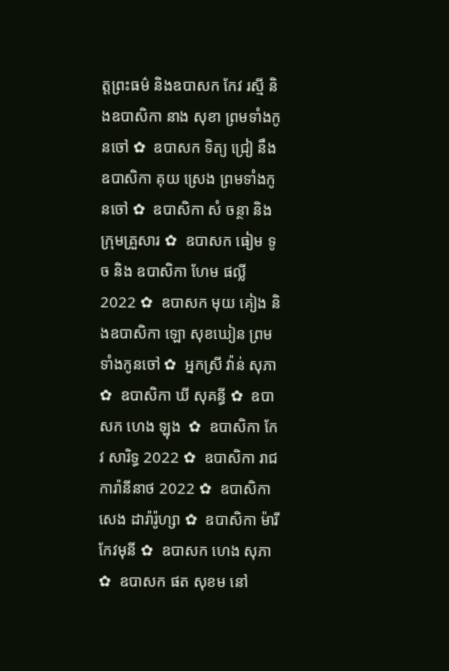ត្តព្រះធម៌ និងឧបាសក កែវ រស្មី និងឧបាសិកា នាង សុខា ព្រមទាំងកូនចៅ ✿  ឧបាសក ទិត្យ ជ្រៀ នឹង ឧបាសិកា គុយ ស្រេង ព្រមទាំងកូនចៅ ✿  ឧបាសិកា សំ ចន្ថា និងក្រុមគ្រួសារ ✿  ឧបាសក ធៀម ទូច និង ឧបាសិកា ហែម ផល្លី 2022 ✿  ឧបាសក មុយ គៀង និងឧបាសិកា ឡោ សុខឃៀន ព្រមទាំងកូនចៅ ✿  អ្នកស្រី វ៉ាន់ សុភា ✿  ឧបាសិកា ឃី សុគន្ធី ✿  ឧបាសក ហេង ឡុង  ✿  ឧបាសិកា កែវ សារិទ្ធ 2022 ✿  ឧបាសិកា រាជ ការ៉ានីនាថ 2022 ✿  ឧបាសិកា សេង ដារ៉ារ៉ូហ្សា ✿  ឧបាសិកា ម៉ារី កែវមុនី ✿  ឧបាសក ហេង សុភា  ✿  ឧបាសក ផត សុខម នៅ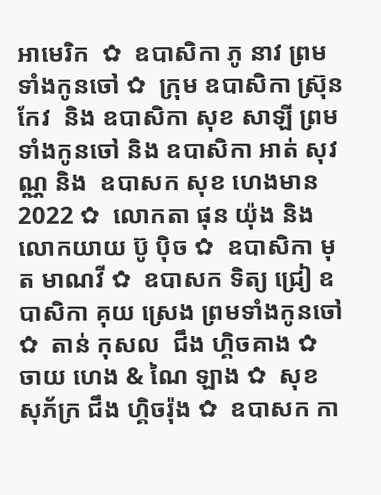អាមេរិក  ✿  ឧបាសិកា ភូ នាវ ព្រមទាំងកូនចៅ ✿  ក្រុម ឧបាសិកា ស្រ៊ុន កែវ  និង ឧបាសិកា សុខ សាឡី ព្រមទាំងកូនចៅ និង ឧបាសិកា អាត់ សុវណ្ណ និង  ឧបាសក សុខ ហេងមាន 2022 ✿  លោកតា ផុន យ៉ុង និង លោកយាយ ប៊ូ ប៉ិច ✿  ឧបាសិកា មុត មាណវី ✿  ឧបាសក ទិត្យ ជ្រៀ ឧបាសិកា គុយ ស្រេង ព្រមទាំងកូនចៅ ✿  តាន់ កុសល  ជឹង ហ្គិចគាង ✿  ចាយ ហេង & ណៃ ឡាង ✿  សុខ សុភ័ក្រ ជឹង ហ្គិចរ៉ុង ✿  ឧបាសក កា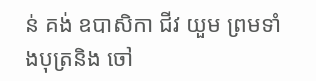ន់ គង់ ឧបាសិកា ជីវ យួម ព្រមទាំងបុត្រនិង ចៅ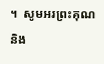។  សូមអរព្រះគុណ និង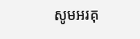សូមអរគុ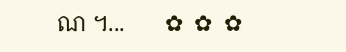ណ ។...       ✿  ✿  ✿